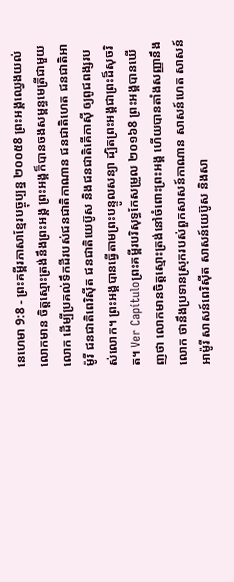នេហេមា 9:8 - ព្រះគម្ពីរភាសាខ្មែរបច្ចុប្បន្ន ២០០៥8 ព្រះអង្គឈ្វេងយល់លោកមាន ចិត្តស្មោះត្រង់នឹងព្រះអង្គ ព្រះអង្គក៏បានចងសម្ពន្ធមេត្រីជាមួយលោក ដើម្បីប្រគល់ទឹកដីរបស់ជនជាតិកាណាន ជនជាតិហេត ជនជាតិអាម៉ូរី ជនជាតិពេរិស៊ីត ជនជាតិយេប៊ូស និងជនជាតិគើកាស៊ី ឲ្យពូជពង្សរបស់លោក។ ព្រះអង្គបានធ្វើតាមព្រះបន្ទូលសន្យា ដ្បិតព្រះអង្គជាព្រះដ៏សុចរិត។ Ver Capítuloព្រះគម្ពីរបរិសុទ្ធកែសម្រួល ២០១៦8 ព្រះអង្គបានឃើញថា លោកមានចិត្តស្មោះត្រង់នៅចំពោះព្រះអង្គ ហើយបានតាំងសញ្ញានឹងលោក ថានឹងប្រទានស្រុករបស់ពួកសាសន៍កាណាន សាសន៍ហេត សាសន៍អាម៉ូរី សាសន៍ពេរិស៊ីត សាសន៍យេប៊ូស និងសា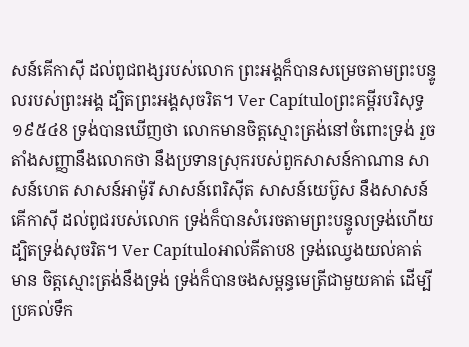សន៍គើកាស៊ី ដល់ពូជពង្សរបស់លោក ព្រះអង្គក៏បានសម្រេចតាមព្រះបន្ទូលរបស់ព្រះអង្គ ដ្បិតព្រះអង្គសុចរិត។ Ver Capítuloព្រះគម្ពីរបរិសុទ្ធ ១៩៥៤8 ទ្រង់បានឃើញថា លោកមានចិត្តស្មោះត្រង់នៅចំពោះទ្រង់ រួចតាំងសញ្ញានឹងលោកថា នឹងប្រទានស្រុករបស់ពួកសាសន៍កាណាន សាសន៍ហេត សាសន៍អាម៉ូរី សាសន៍ពេរិស៊ីត សាសន៍យេប៊ូស នឹងសាសន៍គើកាស៊ី ដល់ពូជរបស់លោក ទ្រង់ក៏បានសំរេចតាមព្រះបន្ទូលទ្រង់ហើយ ដ្បិតទ្រង់សុចរិត។ Ver Capítuloអាល់គីតាប8 ទ្រង់ឈ្វេងយល់គាត់មាន ចិត្តស្មោះត្រង់នឹងទ្រង់ ទ្រង់ក៏បានចងសម្ពន្ធមេត្រីជាមួយគាត់ ដើម្បីប្រគល់ទឹក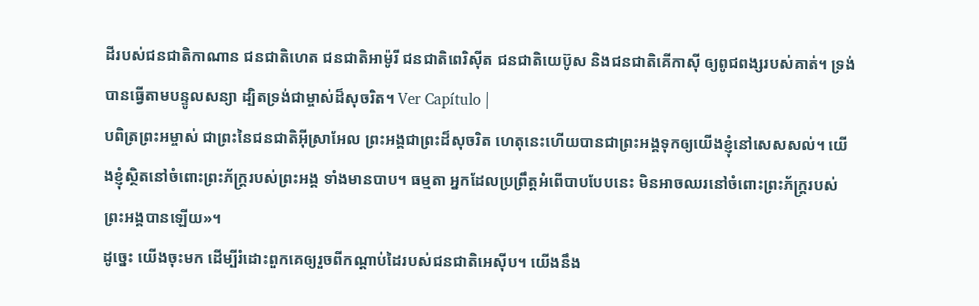ដីរបស់ជនជាតិកាណាន ជនជាតិហេត ជនជាតិអាម៉ូរី ជនជាតិពេរិស៊ីត ជនជាតិយេប៊ូស និងជនជាតិគើកាស៊ី ឲ្យពូជពង្សរបស់គាត់។ ទ្រង់បានធ្វើតាមបន្ទូលសន្យា ដ្បិតទ្រង់ជាម្ចាស់ដ៏សុចរិត។ Ver Capítulo |
បពិត្រព្រះអម្ចាស់ ជាព្រះនៃជនជាតិអ៊ីស្រាអែល ព្រះអង្គជាព្រះដ៏សុចរិត ហេតុនេះហើយបានជាព្រះអង្គទុកឲ្យយើងខ្ញុំនៅសេសសល់។ យើងខ្ញុំស្ថិតនៅចំពោះព្រះភ័ក្ត្ររបស់ព្រះអង្គ ទាំងមានបាប។ ធម្មតា អ្នកដែលប្រព្រឹត្តអំពើបាបបែបនេះ មិនអាចឈរនៅចំពោះព្រះភ័ក្ត្ររបស់ព្រះអង្គបានឡើយ»។
ដូច្នេះ យើងចុះមក ដើម្បីរំដោះពួកគេឲ្យរួចពីកណ្ដាប់ដៃរបស់ជនជាតិអេស៊ីប។ យើងនឹង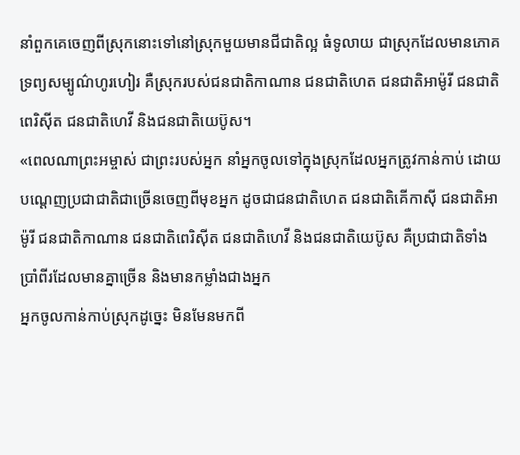នាំពួកគេចេញពីស្រុកនោះទៅនៅស្រុកមួយមានជីជាតិល្អ ធំទូលាយ ជាស្រុកដែលមានភោគទ្រព្យសម្បូណ៌ហូរហៀរ គឺស្រុករបស់ជនជាតិកាណាន ជនជាតិហេត ជនជាតិអាម៉ូរី ជនជាតិពេរិស៊ីត ជនជាតិហេវី និងជនជាតិយេប៊ូស។
«ពេលណាព្រះអម្ចាស់ ជាព្រះរបស់អ្នក នាំអ្នកចូលទៅក្នុងស្រុកដែលអ្នកត្រូវកាន់កាប់ ដោយបណ្ដេញប្រជាជាតិជាច្រើនចេញពីមុខអ្នក ដូចជាជនជាតិហេត ជនជាតិគើកាស៊ី ជនជាតិអាម៉ូរី ជនជាតិកាណាន ជនជាតិពេរិស៊ីត ជនជាតិហេវី និងជនជាតិយេប៊ូស គឺប្រជាជាតិទាំងប្រាំពីរដែលមានគ្នាច្រើន និងមានកម្លាំងជាងអ្នក
អ្នកចូលកាន់កាប់ស្រុកដូច្នេះ មិនមែនមកពី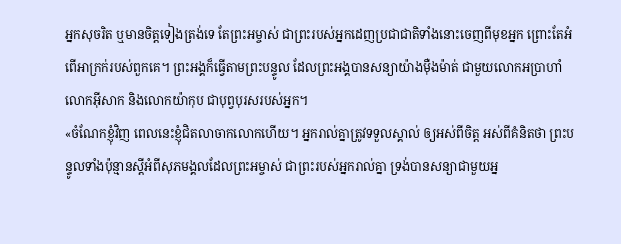អ្នកសុចរិត ឬមានចិត្តទៀងត្រង់ទេ តែព្រះអម្ចាស់ ជាព្រះរបស់អ្នកដេញប្រជាជាតិទាំងនោះចេញពីមុខអ្នក ព្រោះតែអំពើអាក្រក់របស់ពួកគេ។ ព្រះអង្គក៏ធ្វើតាមព្រះបន្ទូល ដែលព្រះអង្គបានសន្យាយ៉ាងម៉ឺងម៉ាត់ ជាមួយលោកអប្រាហាំ លោកអ៊ីសាក និងលោកយ៉ាកុប ជាបុព្វបុរសរបស់អ្នក។
«ចំណែកខ្ញុំវិញ ពេលនេះខ្ញុំជិតលាចាកលោកហើយ។ អ្នករាល់គ្នាត្រូវទទួលស្គាល់ ឲ្យអស់ពីចិត្ត អស់ពីគំនិតថា ព្រះបន្ទូលទាំងប៉ុន្មានស្ដីអំពីសុភមង្គលដែលព្រះអម្ចាស់ ជាព្រះរបស់អ្នករាល់គ្នា ទ្រង់បានសន្យាជាមួយអ្ន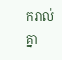ករាល់គ្នា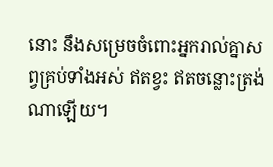នោះ នឹងសម្រេចចំពោះអ្នករាល់គ្នាសព្វគ្រប់ទាំងអស់ ឥតខ្វះ ឥតចន្លោះត្រង់ណាឡើយ។